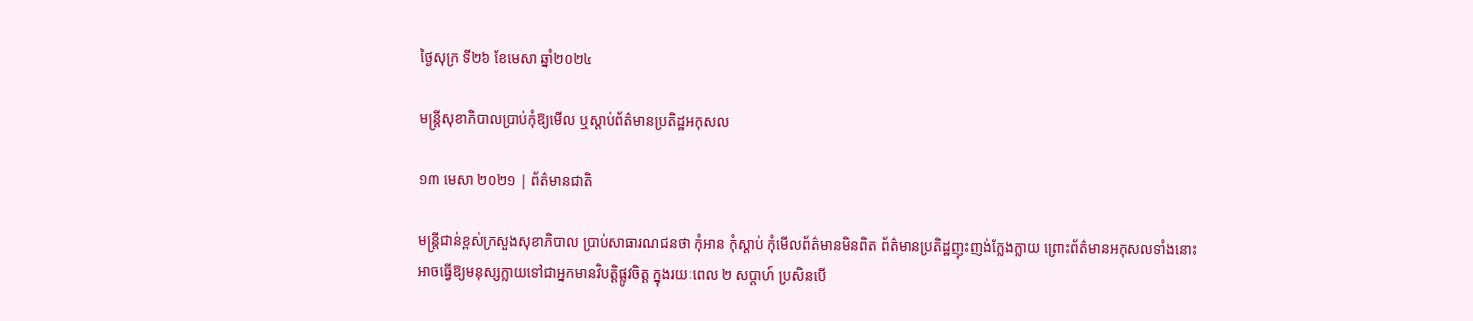ថ្ងៃសុក្រ ទី២៦ ខែមេសា ឆ្នាំ២០២៤

មន្ត្រីសុខាភិបាលប្រាប់កុំឱ្យមើល ឬស្តាប់ព័ត៌មានប្រតិដ្ឋអកុសល

១៣ មេសា ២០២១ | ព័ត៌មានជាតិ

មន្ត្រីជាន់ខ្ពស់ក្រសួងសុខាភិបាល ប្រាប់សាធារណជនថា កុំអាន កុំស្តាប់ កុំមើលព័ត៌មានមិនពិត ព័ត៌មានប្រតិដ្ឋញុះញង់ក្លែងក្លាយ ព្រោះព័ត៌មានអកុសលទាំងនោះ អាចធ្វើឱ្យមនុស្សក្លាយទៅជាអ្នកមានវិបត្តិផ្លូវចិត្ត ក្នុងរយៈពេល ២ សប្តាហ៍ ប្រសិនបើ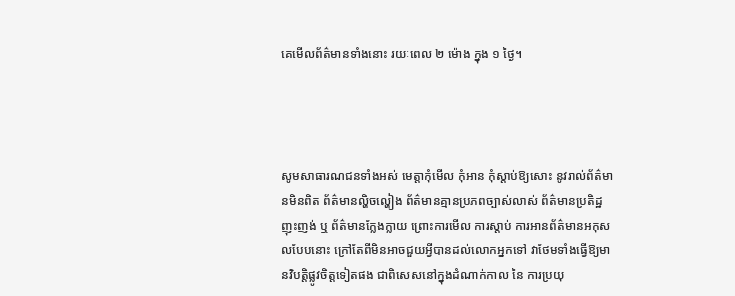គេមើលព័ត៌មានទាំងនោះ រយៈពេល ២ ម៉ោង ក្នុង ១ ថ្ងៃ។




សូមសាធារណជនទាំងអស់ មេត្តាកុំមើល កុំអាន កុំស្តាប់ឱ្យសោះ នូវរាល់ព័ត៌មានមិនពិត ព័ត៌មានល្ហិចល្ហៀង ព័ត៌មានគ្មានប្រភពច្បាស់លាស់ ព័ត៌មានប្រតិដ្ឋញុះញង់ ឬ ព័ត៌មានក្លែងក្លាយ ព្រោះការមើល ការស្តាប់ ការអានព័ត៌មានអកុសលបែបនោះ ក្រៅតែពីមិនអាចជួយអ្វីបានដល់លោកអ្នកទៅ វាថែមទាំងធ្វើឱ្យមានវិបត្តិផ្លូវចិត្តទៀតផង ជាពិសេសនៅក្នុងដំណាក់កាល នៃ ការប្រយុ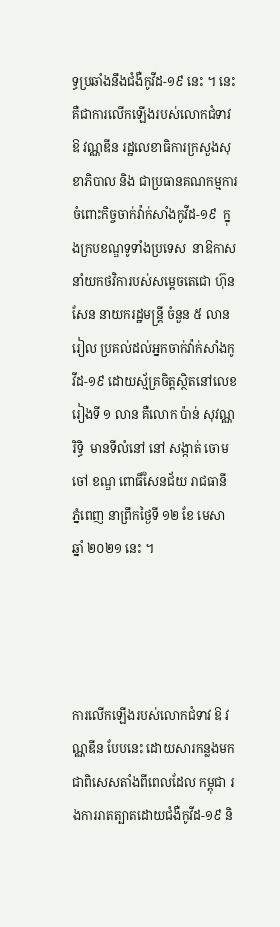ទ្ធប្រឆាំងនឹងជំងឺកូវីដ-១៩ នេះ ។ នេះគឺជាការលើកឡើងរបស់លោកជំទាវ ឱ វណ្ណឌីន រដ្ឋលេខាធិការក្រសួងសុខាភិបាល និង ជាប្រធានគណកម្មការចំពោះកិច្ចចាក់វ៉ាក់សាំងកូវីដ-១៩  ក្នុងក្របខណ្ឌទូទាំងប្រទេស  នាឱកាសនាំយកថវិការបស់សម្តេចតេជោ ហ៊ុន សែន នាយករដ្ឋមន្ត្រី ចំនួន ៥ លាន រៀល ប្រគល់ដល់អ្នកចាក់វ៉ាក់សាំងកូវីដ-១៩ ដោយស្ម័គ្រចិត្តស្ថិតនៅលេខរៀងទី ១ លាន គឺលោក ប៉ាន់ សុវណ្ណរិទ្ធិ  មានទីលំនៅ នៅ សង្កាត់ ចោមចៅ ខណ្ឌ ពោធិ៍សែនជ័យ រាជធានី ភ្នំពេញ នាព្រឹកថ្ងៃទី ១២ ខែ មេសា ឆ្នាំ ២០២១ នេះ ។




ការលើកឡើងរបស់លោកជំទាវ ឱ វណ្ណឌីន បែបនេះ ដោយសារកន្លងមក ជាពិសេសតាំងពីពេលដែល កម្ពុជា រងការរាតត្បាតដោយជំងឺកូវីដ-១៩ និ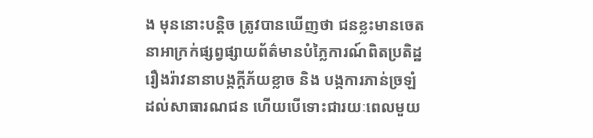ង មុននោះបន្តិច ត្រូវបានឃើញថា ជនខ្លះមានចេតនាអាក្រក់ផ្សព្វផ្សាយព័ត៌មានបំភ្លៃការណ៍ពិតប្រតិដ្ឋរឿងរ៉ាវនានាបង្កក្តីភ័យខ្លាច និង បង្កការភាន់ច្រឡំដល់សាធារណជន ហើយបើទោះជារយៈពេលមួយ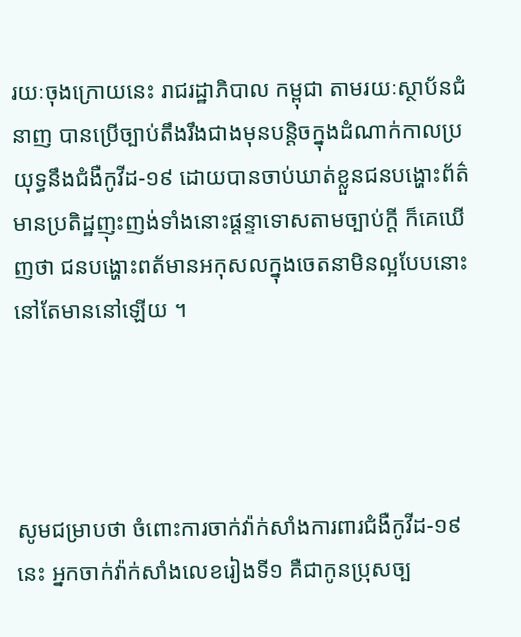រយៈចុងក្រោយនេះ រាជរដ្ឋាភិបាល កម្ពុជា តាមរយៈស្ថាប័នជំនាញ បានប្រើច្បាប់តឹងរឹងជាងមុនបន្តិចក្នុងដំណាក់កាលប្រយុទ្ធនឹងជំងឺកូវីដ-១៩ ដោយបានចាប់ឃាត់ខ្លួនជនបង្ហោះព័ត៌មានប្រតិដ្ឋញុះញង់ទាំងនោះផ្តន្ទាទោសតាមច្បាប់ក្តី ក៏គេឃើញថា ជនបង្ហោះពត័មានអកុសលក្នុងចេតនាមិនល្អបែបនោះ នៅតែមាននៅឡើយ ។




សូមជម្រាបថា ចំពោះការចាក់វ៉ាក់សាំងការពារជំងឺកូវីដ-១៩ នេះ អ្នកចាក់វ៉ាក់សាំងលេខរៀងទី១ គឺជាកូនប្រុសច្ប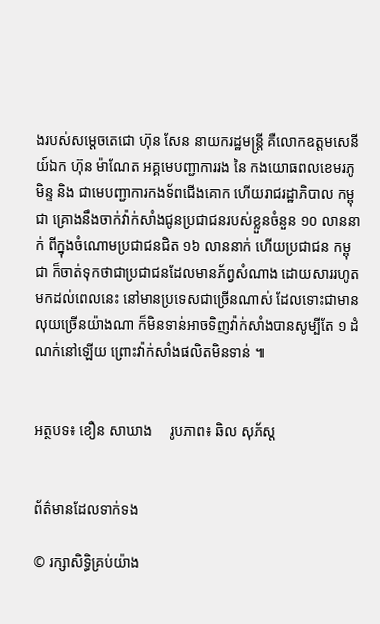ងរបស់សម្តេចតេជោ ហ៊ុន សែន នាយករដ្ឋមន្ត្រី គឺលោកឧត្តមសេនីយ៍ឯក ហ៊ុន ម៉ាណែត អគ្គមេបញ្ជាការរង នៃ កងយោធពលខេមរភូមិន្ទ និង ជាមេបញ្ជាការកងទ័ពជើងគោក ហើយរាជរដ្ឋាភិបាល កម្ពុជា គ្រោងនឹងចាក់វ៉ាក់សាំងជូនប្រជាជនរបស់ខ្លួនចំនួន ១០ លាននាក់ ពីក្នុងចំណោមប្រជាជនជិត ១៦ លាននាក់ ហើយប្រជាជន កម្ពុជា ក៏ចាត់ទុកថាជាប្រជាជនដែលមានភ័ព្វសំណាង ដោយសាររហូតមកដល់ពេលនេះ នៅមានប្រទេសជាច្រើនណាស់ ដែលទោះជាមានលុយច្រើនយ៉ាងណា ក៏មិនទាន់អាចទិញវ៉ាក់សាំងបានសូម្បីតែ ១ ដំណក់នៅឡើយ ព្រោះវ៉ាក់សាំងផលិតមិនទាន់ ៕


អត្ថបទ៖ ខឿន សាឃាង     រូបភាព៖ ឆិល សុភ័ស្ត


ព័ត៌មានដែលទាក់ទង

© រក្សាសិទ្ធិគ្រប់យ៉ាង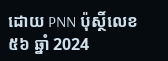ដោយ PNN ប៉ុស្ថិ៍លេខ៥៦ ឆ្នាំ 2024